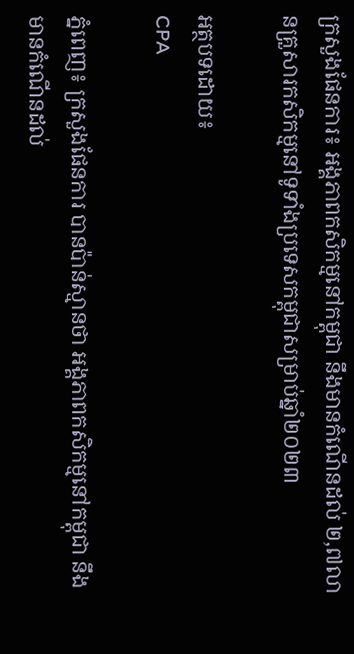ក្រសួងផែនការ៖ អង្គភាពកសិកម្មនៅកម្ពុជា នឹងមានកំណើនដល់ ២,៧លានគ្រួសារកសិកម្មនៅទូទាំងប្រទេសកម្ពុជាសម្រាប់ឆ្នាំ២០២៣

អត្ថបទដោយ៖
CPA

ភ្នំពេញ៖ ក្រសួងផែនការ បានប៉ាន់ស្មានថា អង្គភាពកសិកម្មនៅកម្ពុជា នឹងមានកំណើនដល់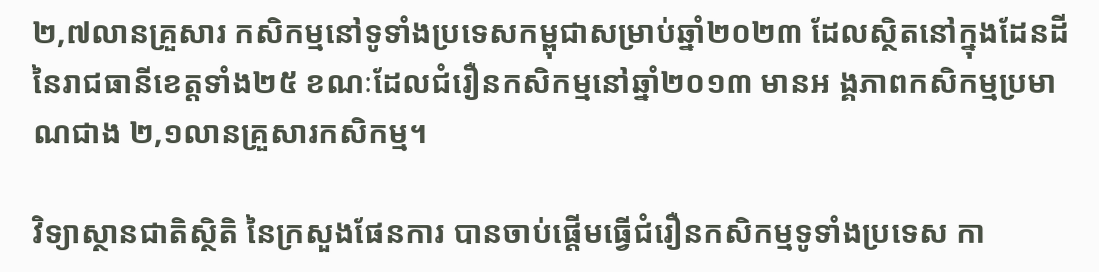២,៧លានគ្រួសារ កសិកម្មនៅទូទាំងប្រទេសកម្ពុជាសម្រាប់ឆ្នាំ២០២៣ ដែលស្ថិតនៅក្នុងដែនដីនៃរាជធានីខេត្តទាំង២៥ ខណៈដែលជំរឿនកសិកម្មនៅឆ្នាំ២០១៣ មានអ ង្គភាពកសិកម្មប្រមាណជាង ២,១លានគ្រួសារកសិកម្ម។

វិទ្យាស្ថានជាតិស្ថិតិ នៃក្រសួងផែនការ បានចាប់ផ្តើមធ្វើជំរឿនកសិកម្មទូទាំងប្រទេស កា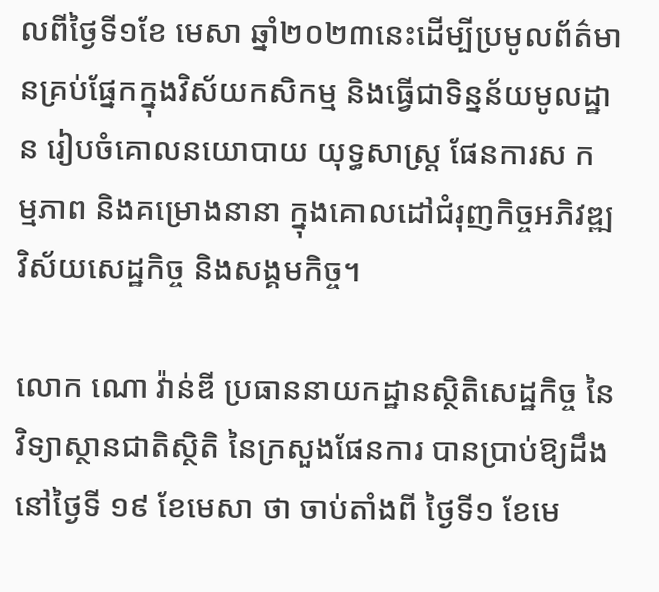លពីថ្ងៃទី១ខែ មេសា ឆ្នាំ២០២៣នេះដើម្បីប្រមូលព័ត៌មានគ្រប់ផ្នែកក្នុងវិស័យកសិកម្ម និងធ្វើជាទិន្នន័យមូលដ្ឋាន រៀបចំគោលនយោបាយ យុទ្ធសាស្ត្រ ផែនការស ក ម្មភាព និងគម្រោងនានា ក្នុងគោលដៅជំរុញកិច្ចអភិវឌ្ឍវិស័យសេដ្ឋកិច្ច និងសង្គមកិច្ច។

លោក ណោ វ៉ាន់ឌី ប្រធាននាយកដ្ឋានស្ថិតិសេដ្ឋកិច្ច នៃវិទ្យាស្ថានជាតិស្ថិតិ នៃក្រសួងផែនការ បានប្រាប់ឱ្យដឹងនៅថ្ងៃទី ១៩ ខែមេសា ថា ចាប់តាំងពី ថ្ងៃទី១ ខែមេ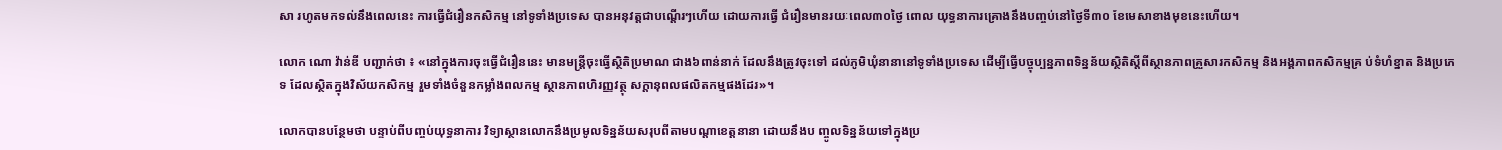សា រហូតមកទល់នឹងពេលនេះ ការធ្វើជំរឿនកសិកម្ម នៅទូទាំងប្រទេស បានអនុវត្តជាបណ្តើរៗហើយ ដោយការធ្វើ ជំរឿនមានរយៈពេល៣០ថ្ងៃ ពោល យុទ្ធនាការគ្រោងនឹងបញ្ចប់នៅថ្ងៃទី៣០ ខែមេសាខាងមុខនេះហើយ។

លោក ណោ វ៉ាន់ឌី បញ្ជាក់ថា ៖ «នៅក្នុងការចុះធ្វើជំរឿននេះ មានមន្រ្តីចុះធ្វើស្ថិតិប្រមាណ ជាង៦ពាន់នាក់ ដែលនឹងត្រូវចុះទៅ ដល់ភូមិឃុំនានានៅទូទាំងប្រទេស ដើម្បីធ្វើបច្ចុប្បន្នភាពទិន្នន័យស្ថិតិស្តីពីស្ថានភាពគ្រួសារកសិកម្ម និងអង្គភាពកសិកម្មគ្រ ប់ទំហំខ្នាត និងប្រភេទ ដែលស្ថិតក្នុងវិស័យកសិកម្ម រួមទាំងចំនួនកម្លាំងពលកម្ម ស្ថានភាពហិរញ្ញវត្ថុ សក្តានុពលផលិតកម្មផងដែរ»។

លោកបានបន្ថែមថា បន្ទាប់ពីបញ្ចប់យុទ្ធនាការ វិទ្យាស្ថានលោកនឹងប្រមូលទិន្នន័យសរុបពីតាមបណ្តាខេត្តនានា ដោយនឹងប ញ្ចូលទិន្នន័យទៅក្នុងប្រ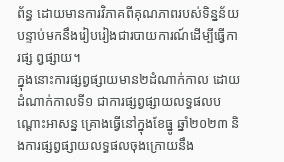ព័ន្ធ ដោយមានការវិភាគពីគុណភាពរបស់ទិន្នន័យ បន្ទាប់មកនឹងរៀបរៀងជារបាយការណ៍ដើម្បីធ្វើការផ្ស ព្វផ្សាយ។
ក្នុងនោះការផ្សព្វផ្សាយមាន២ដំណាក់កាល ដោយដំណាក់កាលទី១ ជាការផ្សព្វផ្សាយលទ្ធផលបណ្តោះអាសន្ន គ្រោងធ្វើនៅក្នុងខែធ្នូ ឆ្នាំ២០២៣ និងការផ្សព្វផ្សាយលទ្ធផលចុងក្រោយនឹង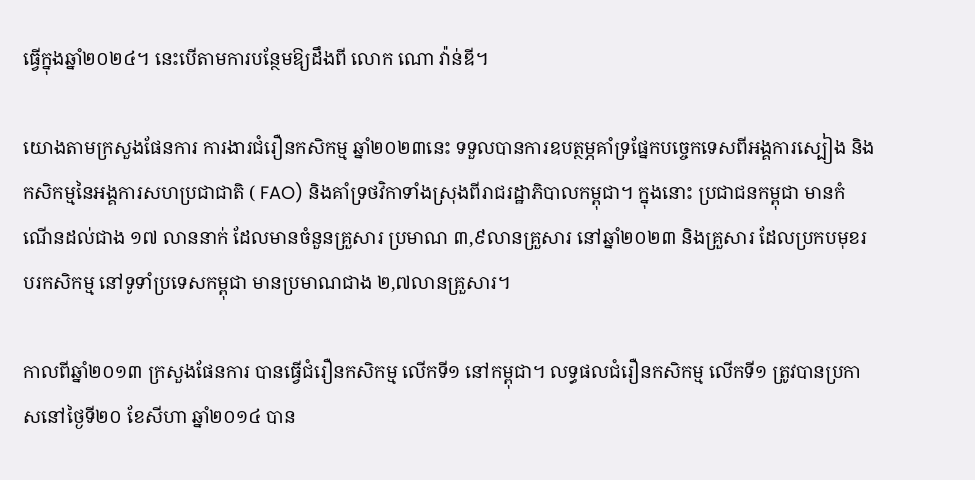ធ្វើក្នុងឆ្នាំ២០២៤។ នេះបើតាមការបន្ថែមឱ្យដឹងពី លោក ណោ វ៉ាន់ឌី។

យោងតាមក្រសួងផែនការ ការងារជំរឿនកសិកម្ម ឆ្នាំ២០២៣នេះ ទទួលបានការឧបត្ថម្ភគាំទ្រផ្នែកបច្ចេកទេសពីអង្គការស្បៀង និងកសិកម្មនៃអង្គការសហប្រជាជាតិ ( FAO) និងគាំទ្រថវិកាទាំងស្រុងពីរាជរដ្ឋាភិបាលកម្ពុជា។ ក្នុងនោះ ប្រជាជនកម្ពុជា មានកំណើនដល់ជាង ១៧ លាននាក់ ដែលមានចំនួនគ្រួសារ ប្រមាណ ៣,៩លានគ្រួសារ នៅឆ្នាំ២០២៣ និងគ្រួសារ ដែលប្រកបមុខរបរកសិកម្ម នៅទូទាំប្រទេសកម្ពុជា មានប្រមាណជាង ២,៧លានគ្រួសារ។

កាលពីឆ្នាំ២០១៣ ក្រសួងផែនការ បានធ្វើជំរឿនកសិកម្ម លើកទី១ នៅកម្ពុជា។ លទ្ធផលជំរឿនកសិកម្ម លើកទី១ ត្រូវបានប្រកាសនៅថ្ងៃទី២០ ខែសីហា ឆ្នាំ២០១៤ បាន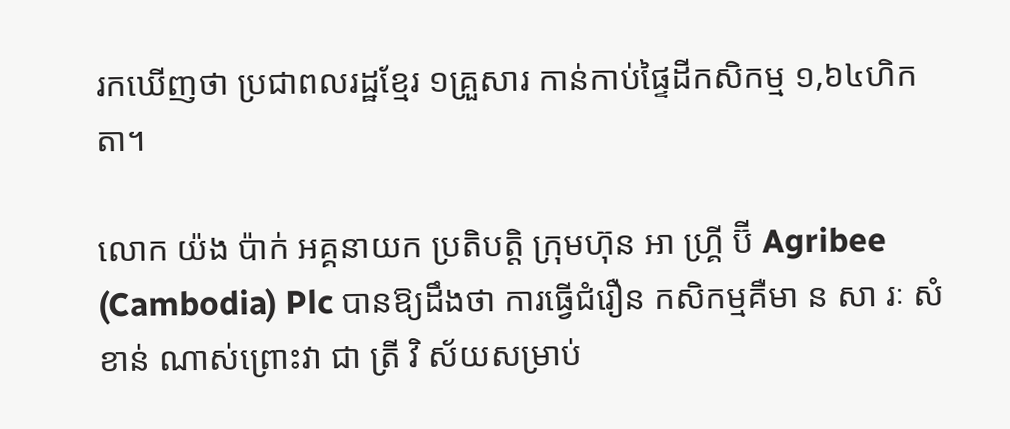រកឃើញថា ប្រជាពលរដ្ឋខ្មែរ ១គ្រួសារ កាន់កាប់ផ្ទៃដីកសិកម្ម ១,៦៤ហិកតា។

លោក យ៉ង ប៉ាក់ អគ្គនាយក ប្រតិបត្តិ ក្រុមហ៊ុន អា ហ្គ្រី ប៊ី Agribee (Cambodia) Plc បានឱ្យដឹងថា ការធ្វើជំរឿន កសិកម្មគឺមា ន សា រៈ សំខាន់ ណាស់ព្រោះវា ជា ត្រី វិ ស័យសម្រាប់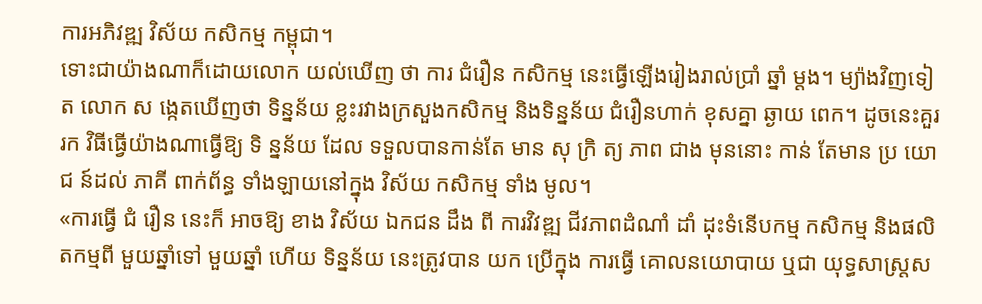ការអភិវឌ្ឍ វិស័យ កសិកម្ម កម្ពុជា។
ទោះជាយ៉ាងណាក៏ដោយលោក យល់ឃើញ ថា ការ ជំរឿន កសិកម្ម នេះធ្វើឡើងរៀងរាល់ប្រាំ ឆ្នាំ ម្តង។ ម្យ៉ាងវិញទៀត លោក ស ង្កេតឃើញថា ទិន្នន័យ ខ្លះរវាងក្រសួងកសិកម្ម និងទិន្នន័យ ជំរឿនហាក់ ខុសគ្នា ឆ្ងាយ ពេក។ ដូចនេះគួរ រក វិធីធ្វើយ៉ាងណាធ្វើឱ្យ ទិ ន្នន័យ ដែល ទទួលបានកាន់តែ មាន សុ ក្រិ ត្យ ភាព ជាង មុននោះ កាន់ តែមាន ប្រ យោ ជ ន៍ដល់ ភាគី ពាក់ព័ន្ធ ទាំងឡាយនៅក្នុង វិស័យ កសិកម្ម ទាំង មូល។
«ការធ្វើ ជំ រឿន នេះក៏ អាចឱ្យ ខាង វិស័យ ឯកជន ដឹង ពី ការវិវឌ្ឍ ជីវភាពដំណាំ ដាំ ដុះទំនើបកម្ម កសិកម្ម និងផលិតកម្មពី មួយឆ្នាំទៅ មួយឆ្នាំ ហើយ ទិន្នន័យ នេះត្រូវបាន យក ប្រើក្នុង ការធ្វើ គោលនយោបាយ ឬជា យុទ្ធសាស្ត្រស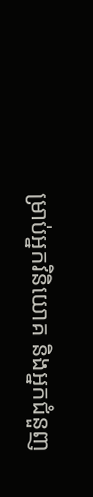ម្រាប់អ្នកវិនិយោគ និងអ្នកជំនួញ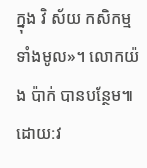ក្នុង វិ ស័យ កសិកម្ម ទាំងមូល»។ លោកយ៉ង ប៉ាក់ បានបន្ថែម៕ ដោយ:វ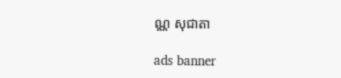ណ្ណ សុជាតា

ads banner